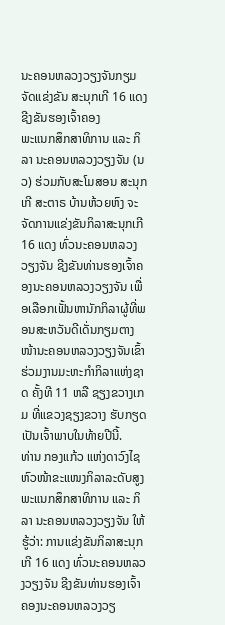ນະຄອນຫລວງວຽງຈັນກຽມຈັດແຂ່ງຂັນ ສະນຸກເກີ 16 ແດງ ຊີງຂັນຮອງເຈົ້າຄອງ
ພະແນກສຶກສາທິການ ແລະ ກິລາ ນະຄອນຫລວງວຽງຈັນ (ນວ) ຮ່ວມກັບສະໂມສອນ ສະນຸກເກີ ສະຕາຣ ບ້ານຫ້ວຍຫົງ ຈະຈັດການແຂ່ງຂັນກິລາສະນຸກເກີ 16 ແດງ ທົ່ວນະຄອນຫລວງວຽງຈັນ ຊີງຂັນທ່ານຮອງເຈົ້າຄອງນະຄອນຫລວງວຽງຈັນ ເພື່ອເລືອກເຟັ້ນຫານັກກິລາຜູ້ທີ່ພອນສະຫວັນດີເດັ່ນກຽມຕາງໜ້ານະຄອນຫລວງວຽງຈັນເຂົ້າຮ່ວມງານມະຫະກຳກິລາແຫ່ງຊາດ ຄັ້ງທີ 11 ຫລື ຊຽງຂວາງເກມ ທີ່ແຂວງຊຽງຂວາງ ຮັບກຽດເປັນເຈົ້າພາບໃນທ້າຍປີນີ້.
ທ່ານ ກອງແກ້ວ ແຫ່ງດາວົງໄຊ ຫົວໜ້າຂະແໜງກິລາລະດັບສູງ ພະແນກສຶກສາທິການ ແລະ ກິລາ ນະຄອນຫລວງວຽງຈັນ ໃຫ້ຮູ້ວ່າ: ການແຂ່ງຂັນກິລາສະນຸກເກີ 16 ແດງ ທົ່ວນະຄອນຫລວງວຽງຈັນ ຊີງຂັນທ່ານຮອງເຈົ້າຄອງນະຄອນຫລວງວຽ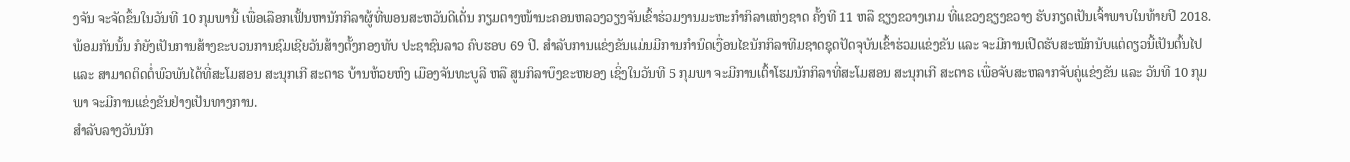ງຈັນ ຈະຈັດຂຶ້ນໃນວັນທີ 10 ກຸມພານີ້ ເພື່ອເລືອກເຟັ້ນຫານັກກິລາຜູ້ທີ່ພອນສະຫວັນດີເດັ່ນ ກຽມຕາງໜ້ານະຄອນຫລວງວຽງຈັນເຂົ້າຮ່ວມງານມະຫະກຳກິລາແຫ່ງຊາດ ຄັ້ງທີ 11 ຫລື ຊຽງຂວາງເກມ ທີ່ແຂວງຊຽງຂວາງ ຮັບກຽດເປັນເຈົ້າພາບໃນທ້າຍປີ 2018. ພ້ອມກັນນັ້ນ ກໍຍັງເປັນການສ້າງຂະບວນການຊົມເຊີຍວັນສ້າງຕັ້ງກອງທັບ ປະຊາຊົນລາວ ຄົບຮອບ 69 ປີ. ສຳລັບການແຂ່ງຂັນແມ່ນມີການກຳນົດເງື່ອນໄຂນັກກິລາທີມຊາດຊຸດປັດຈຸບັນເຂົ້າຮ່ວມແຂ່ງຂັນ ແລະ ຈະມີການເປີດຮັບສະໝັກນັບແຕ່ດຽວນີ້ເປັນຕົ້ນໄປ ແລະ ສາມາດຕິດຕໍ່ພົວພັນໄດ້ທີ່ສະໂມສອນ ສະນຸກເກີ ສະຕາຣ ບ້ານຫ້ວຍຫົງ ເມືອງຈັນທະບູລີ ຫລື ສູນກິລາບຶງຂະຫຍອງ ເຊິ່ງໃນວັນທີ 5 ກຸມພາ ຈະມີການເຕົ້າໂຮມນັກກິລາທີ່ສະໂມສອນ ສະນຸກເກີ ສະຕາຣ ເພື່ອຈັບສະຫລາກຈັບຄູ່ແຂ່ງຂັນ ແລະ ວັນທີ 10 ກຸມພາ ຈະມີການແຂ່ງຂັນຢ່າງເປັນທາງການ.
ສຳລັບລາງວັນນັກ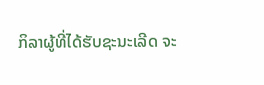ກິລາຜູ້ທີ່ໄດ້ຮັບຊະນະເລີດ ຈະ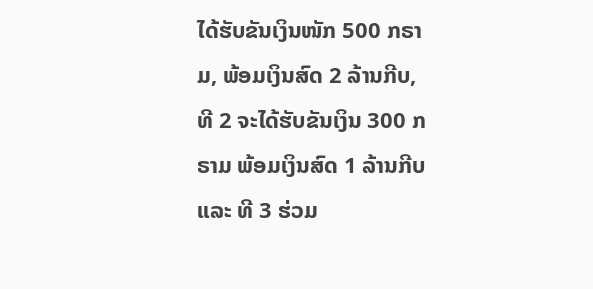ໄດ້ຮັບຂັນເງິນໜັກ 500 ກຣາມ, ພ້ອມເງິນສົດ 2 ລ້ານກີບ, ທີ 2 ຈະໄດ້ຮັບຂັນເງິນ 300 ກຣາມ ພ້ອມເງິນສົດ 1 ລ້ານກີບ ແລະ ທີ 3 ຮ່ວມ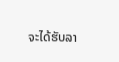ຈະໄດ້ຮັບລາ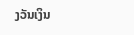ງວັນເງິນ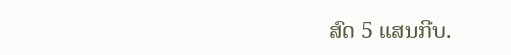ສົດ 5 ແສນກີບ.